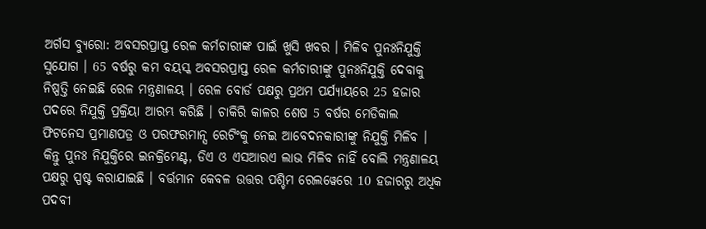ଅର୍ଗସ ବ୍ୟୁରୋ: ଅବସରପ୍ରାପ୍ତ ରେଳ କର୍ମଚାରୀଙ୍କ ପାଇଁ ଖୁସି ଖବର । ମିଳିବ ପୁନଃନିଯୁକ୍ତି ସୁଯୋଗ । 65 ବର୍ଷରୁ କମ ବୟସ୍କ ଅବସରପ୍ରାପ୍ତ ରେଳ କର୍ମଚାରୀଙ୍କୁ ପୁନଃନିଯୁକ୍ତି ଦେବାକୁ ନିଷ୍ପତ୍ତି ନେଇଛି ରେଳ ମନ୍ତ୍ରଣାଳୟ । ରେଳ ବୋର୍ଡ ପକ୍ଷରୁ ପ୍ରଥମ ପର୍ଯ୍ୟାୟରେ 25 ହଜାର ପଦରେ ନିଯୁକ୍ତି ପ୍ରକ୍ରିୟା ଆରମ୍ଭ କରିଛି । ଚାକିରି କାଳର ଶେଷ 5 ବର୍ଷର ମେଡିକାଲ ଫିଟନେସ ପ୍ରମାଣପତ୍ର ଓ ପରଫରମାନ୍ସ ରେଟିଂକୁ ନେଇ ଆବେଦନକାରୀଙ୍କୁ ନିଯୁକ୍ତି ମିଳିବ । କିନ୍ତୁ ପୁନଃ ନିଯୁକ୍ତିରେ ଇନକ୍ରିମେଣ୍ଟ, ଡିଏ ଓ ଏସଆରଏ ଲାଭ ମିଳିବ ନାହିଁ ବୋଲି ମନ୍ତ୍ରଣାଳୟ ପକ୍ଷରୁ ସ୍ପଷ୍ଟ କରାଯାଇଛି । ବର୍ତ୍ତମାନ କେବଳ ଉତ୍ତର ପଶ୍ଚିମ ରେଲୱେରେ 10 ହଜାରରୁ ଅଧିକ ପଦବୀ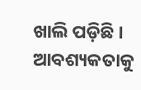ଖାଲି ପଡ଼ିଛି । ଆବଶ୍ୟକତାକୁ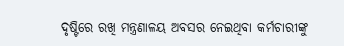ଦୃଷ୍ଟିରେ ରଖି ମନ୍ତ୍ରଣାଳୟ ଅବସର ନେଇଥିବା କର୍ମଚାରୀଙ୍କୁ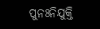ପୁନଃନିଯୁକ୍ତି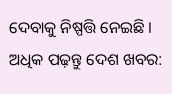ଦେବାକୁ ନିଷ୍ପତ୍ତି ନେଇଛି ।
ଅଧିକ ପଢ଼ନ୍ତୁ ଦେଶ ଖବର: